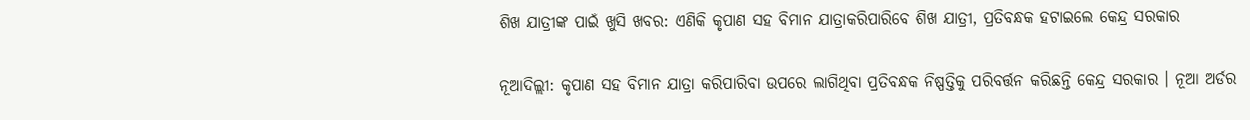ଶିଖ ଯାତ୍ରୀଙ୍କ ପାଇଁ ଖୁସି ଖବର: ଏଣିକି କୃପାଣ ସହ ବିମାନ ଯାତ୍ରାକରିପାରିବେ ଶିଖ ଯାତ୍ରୀ, ପ୍ରତିବନ୍ଧକ ହଟାଇଲେ କେନ୍ଦ୍ର ସରକାର

ନୂଆଦିଲ୍ଲୀ: କୃପାଣ ସହ ବିମାନ ଯାତ୍ରା କରିପାରିବା ଉପରେ ଲାଗିଥିବା ପ୍ରତିବନ୍ଧକ ନିଷ୍ପତ୍ତିକୁ ପରିବର୍ତ୍ତନ କରିଛନ୍ତି କେନ୍ଦ୍ର ସରକାର । ନୂଆ ଅର୍ଡର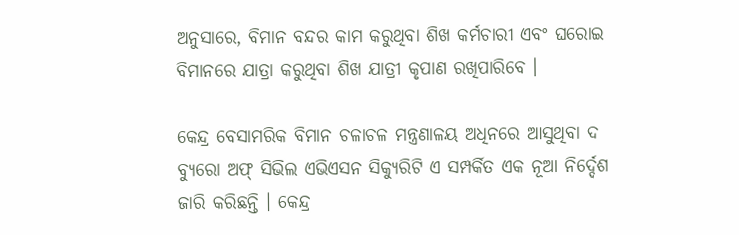ଅନୁସାରେ, ବିମାନ ବନ୍ଦର କାମ କରୁଥିବା ଶିଖ କର୍ମଚାରୀ ଏବଂ ଘରୋଇ ବିମାନରେ ଯାତ୍ରା କରୁଥିବା ଶିଖ ଯାତ୍ରୀ କୃପାଣ ରଖିପାରିବେ ।

କେନ୍ଦ୍ର ବେସାମରିକ ବିମାନ ଚଳାଚଳ ମନ୍ତ୍ରଣାଳୟ ଅଧିନରେ ଆସୁଥିବା ଦ ବ୍ୟୁରୋ ଅଫ୍‌ ସିଭିଲ ଏଭିଏସନ ସିକ୍ୟୁରିଟି ଏ ସମ୍ପର୍କିତ ଏକ ନୂଆ ନିର୍ଦ୍ଦେଶ ଜାରି କରିଛନ୍ତି । କେନ୍ଦ୍ର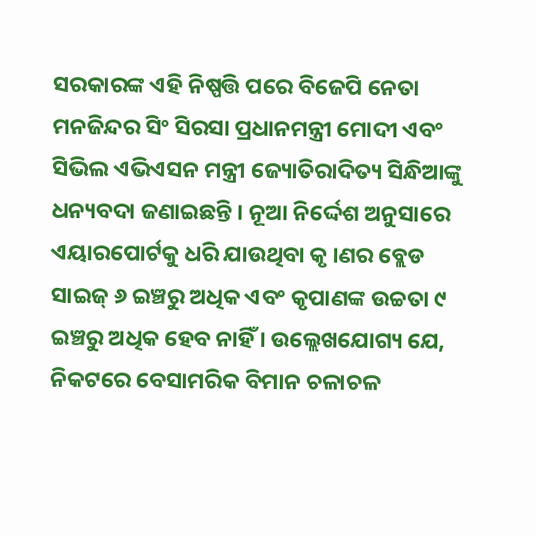ସରକାରଙ୍କ ଏହି ନିଷ୍ପତ୍ତି ପରେ ବିଜେପି ନେତା ମନଜିନ୍ଦର ସିଂ ସିରସା ପ୍ରଧାନମନ୍ତ୍ରୀ ମୋଦୀ ଏବଂ ସିଭିଲ ଏଭିଏସନ ମନ୍ତ୍ରୀ ଜ୍ୟୋତିରାଦିତ୍ୟ ସିନ୍ଧିଆଙ୍କୁ ଧନ୍ୟବଦା ଜଣାଇଛନ୍ତି । ନୂଆ ନିର୍ଦ୍ଦେଶ ଅନୁସାରେ ଏୟାରପୋର୍ଟକୁ ଧରି ଯାଉଥିବା କୃ ।ଣର ବ୍ଲେଡ ସାଇଜ୍‌ ୬ ଇଞ୍ଚରୁ ଅଧିକ ଏବଂ କୃପାଣଙ୍କ ଉଚ୍ଚତା ୯ ଇଞ୍ଚରୁ ଅଧିକ ହେବ ନାହିଁ । ଉଲ୍ଲେଖଯୋଗ୍ୟ ଯେ, ନିକଟରେ ବେସାମରିକ ବିମାନ ଚଳାଚଳ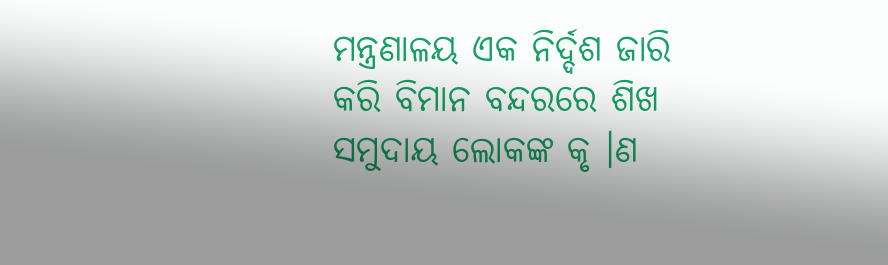ମନ୍ତ୍ରଣାଳୟ ଏକ ନିର୍ଦ୍ଦଶ ଜାରି କରି ବିମାନ ବନ୍ଦରରେ ଶିଖ ସମୁଦାୟ ଲୋକଙ୍କ କୃ ।ଣ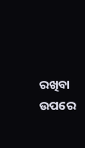ରଖିବା ଉପରେ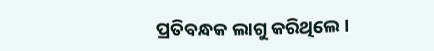ପ୍ରତିବନ୍ଧକ ଲାଗୁ କରିଥିଲେ ।